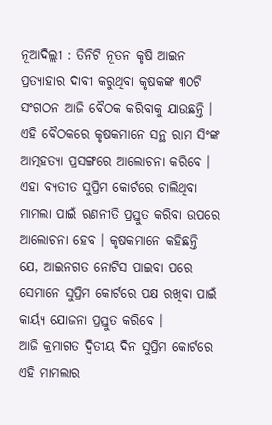ନୂଆଦିଲ୍ଲୀ : ତିନିଟି ନୂତନ କୃଷି ଆଇନ ପ୍ରତ୍ୟାହାର ଦାବୀ କରୁଥିବା କୃଷକଙ୍କ ୩୦ଟି ସଂଗଠନ ଆଜି ବୈଠକ କରିବାକୁ ଯାଉଛନ୍ତି । ଏହି ବୈଠକରେ କୃଷକମାନେ ସନ୍ଥ ରାମ ସିଂଙ୍କ ଆତ୍ମହତ୍ୟା ପ୍ରସଙ୍ଗରେ ଆଲୋଚନା କରିବେ । ଏହା ବ୍ୟତୀତ ସୁପ୍ରିମ କୋର୍ଟରେ ଚାଲିଥିବା ମାମଲା ପାଇଁ ରଣନୀତି ପ୍ରସ୍ତୁତ କରିବା ଉପରେ ଆଲୋଚନା ହେବ । କୃଷକମାନେ କହିଛନ୍ତି ଯେ, ଆଇନଗତ ନୋଟିସ ପାଇବା ପରେ ସେମାନେ ସୁପ୍ରିମ କୋର୍ଟରେ ପକ୍ଷ ରଖିବା ପାଇଁ କାର୍ୟ୍ୟ ଯୋଜନା ପ୍ରସ୍ତୁତ କରିବେ ।
ଆଜି କ୍ରମାଗତ ଦ୍ୱିତୀୟ ଦିନ ସୁପ୍ରିମ କୋର୍ଟରେ ଏହି ମାମଲାର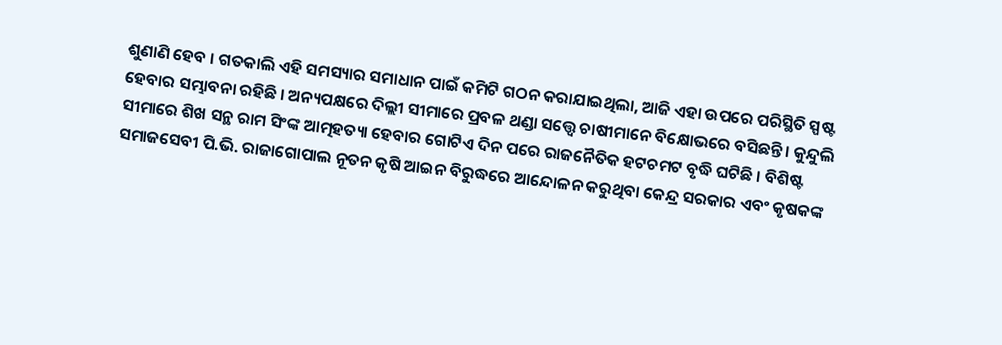ଶୁଣାଣି ହେବ । ଗତକାଲି ଏହି ସମସ୍ୟାର ସମାଧାନ ପାଇଁ କମିଟି ଗଠନ କରାଯାଇଥିଲା, ଆଜି ଏହା ଉପରେ ପରିସ୍ଥିତି ସ୍ପଷ୍ଟ ହେବାର ସମ୍ଭାବନା ରହିଛି । ଅନ୍ୟପକ୍ଷରେ ଦିଲ୍ଲୀ ସୀମାରେ ପ୍ରବଳ ଥଣ୍ଡା ସତ୍ତ୍ୱେ ଚାଷୀମାନେ ବିକ୍ଷୋଭରେ ବସିଛନ୍ତି । କୁନ୍ଦୁଲି ସୀମାରେ ଶିଖ ସନ୍ଥ ରାମ ସିଂଙ୍କ ଆତ୍ମହତ୍ୟା ହେବାର ଗୋଟିଏ ଦିନ ପରେ ରାଜନୈତିକ ହଟଚମଟ ବୃଦ୍ଧି ଘଟିଛି । ବିଶିଷ୍ଟ ସମାଜସେବୀ ପି.ଭି. ରାଜାଗୋପାଲ ନୂତନ କୃଷି ଆଇନ ବିରୁଦ୍ଧରେ ଆନ୍ଦୋଳନ କରୁଥିବା କେନ୍ଦ୍ର ସରକାର ଏବଂ କୃଷକଙ୍କ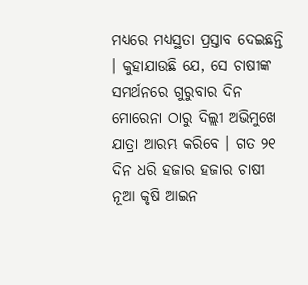ମଧ୍ୟରେ ମଧ୍ୟସ୍ଥତା ପ୍ରସ୍ତାବ ଦେଇଛନ୍ତି । କୁହାଯାଉଛି ଯେ, ସେ ଚାଷୀଙ୍କ ସମର୍ଥନରେ ଗୁରୁବାର ଦିନ ମୋରେନା ଠାରୁ ଦିଲ୍ଲୀ ଅଭିମୁଖେ ଯାତ୍ରା ଆରମ୍ଭ କରିବେ । ଗତ ୨୧ ଦିନ ଧରି ହଜାର ହଜାର ଚାଷୀ ନୂଆ କୃଷି ଆଇନ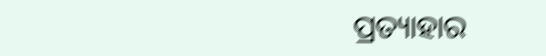ପ୍ରତ୍ୟାହାର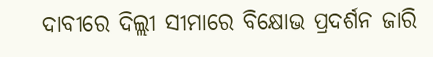ଦାବୀରେ ଦିଲ୍ଲୀ ସୀମାରେ ବିକ୍ଷୋଭ ପ୍ରଦର୍ଶନ ଜାରି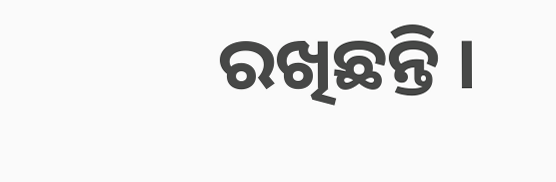ରଖିଛନ୍ତି ।